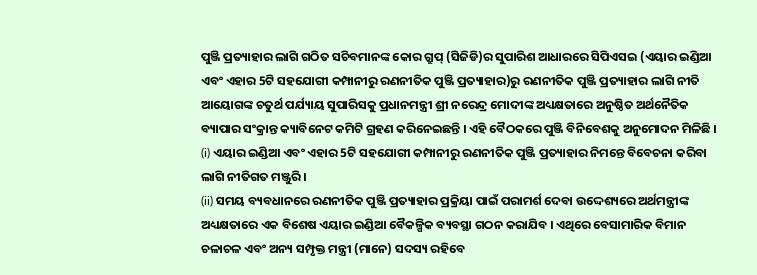ପୁଞ୍ଜି ପ୍ରତ୍ୟାହାର ଲାଗି ଗଠିତ ସଚିବମାନଙ୍କ କୋର ଗ୍ରୁପ୍ (ସିଜିଡି)ର ସୁପାରିଶ ଆଧାରରେ ସିପିଏସଇ (ଏୟାର ଇଣ୍ଡିଆ ଏବଂ ଏହାର 5ଟି ସହଯୋଗୀ କମ୍ପାନୀରୁ ରଣନୀତିକ ପୁଞ୍ଜି ପ୍ରତ୍ୟାହାର)ରୁ ରଣନୀତିକ ପୁଞ୍ଜି ପ୍ରତ୍ୟାହାର ଲାଗି ନୀତି ଆୟୋଗଙ୍କ ଚତୁର୍ଥ ପର୍ଯ୍ୟାୟ ସୁପାରିସକୁ ପ୍ରଧାନମନ୍ତ୍ରୀ ଶ୍ରୀ ନରେନ୍ଦ୍ର ମୋଦୀଙ୍କ ଅଧ୍ୟକ୍ଷତାରେ ଅନୁଷ୍ଠିତ ଅର୍ଥନୈତିକ ବ୍ୟାପାର ସଂକ୍ରାନ୍ତ କ୍ୟାବିନେଟ କମିଟି ଗ୍ରହଣ କରିନେଇଛନ୍ତି । ଏହି ବୈଠକରେ ପୁଞ୍ଜି ବିନିବେଶକୁ ଅନୁମୋଦନ ମିଳିଛି ।
(i) ଏୟାର ଇଣ୍ଡିଆ ଏବଂ ଏହାର 5ଟି ସହଯୋଗୀ କମ୍ପାନୀରୁ ରଣନୀତିକ ପୁଞ୍ଜି ପ୍ରତ୍ୟାହାର ନିମନ୍ତେ ବିବେଚନା କରିବା ଲାଗି ନୀତିଗତ ମଞ୍ଜୁରି ।
(ii) ସମୟ ବ୍ୟବଧାନରେ ରଣନୀତିକ ପୁଞ୍ଜି ପ୍ରତ୍ୟାହାର ପ୍ରକ୍ରିୟା ପାଇଁ ପରାମର୍ଶ ଦେବା ଉଦ୍ଦେଶ୍ୟରେ ଅର୍ଥମନ୍ତ୍ରୀଙ୍କ ଅଧ୍ୟକ୍ଷତାରେ ଏକ ବିଶେଷ ଏୟାର ଇଣ୍ଡିଆ ବୈକଳ୍ପିକ ବ୍ୟବସ୍ଥା ଗଠନ କରାଯିବ । ଏଥିରେ ବେସାମାରିକ ବିମାନ ଚଳାଚଳ ଏବଂ ଅନ୍ୟ ସମ୍ପୃକ୍ତ ମନ୍ତ୍ରୀ (ମାନେ) ସଦସ୍ୟ ରହିବେ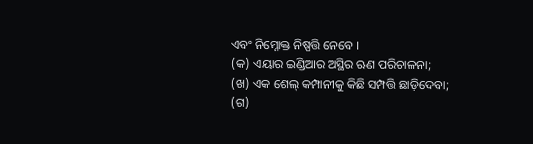ଏବଂ ନିମ୍ନୋକ୍ତ ନିଷ୍ପତ୍ତି ନେବେ ।
(କ) ଏୟାର ଇଣ୍ଡିଆର ଅସ୍ଥିର ଋଣ ପରିଚାଳନା;
(ଖ) ଏକ ଶେଲ୍ କମ୍ପାନୀକୁ କିଛି ସମ୍ପତ୍ତି ଛାଡ଼ିଦେବା;
(ଗ)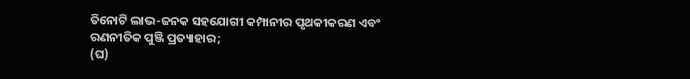ତିନୋଟି ଲାଭ-ଜନକ ସହଯୋଗୀ କମ୍ପାନୀର ପୃଥକୀକରଣ ଏବଂ ରଣନୀତିକ ପୁଞ୍ଜି ପ୍ରତ୍ୟାହାର;
(ଘ)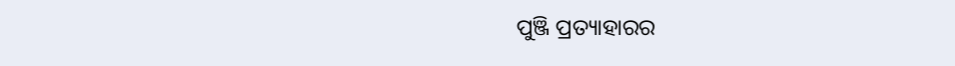ପୁଞ୍ଜି ପ୍ରତ୍ୟାହାରର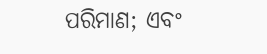ପରିମାଣ; ଏବଂ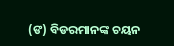(ଙ) ବିଡରମାନଙ୍କ ଚୟନ